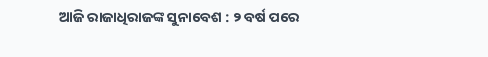ଆଜି ରାଜାଧିରାଜଙ୍କ ସୁନାବେଶ : ୨ ବର୍ଷ ପରେ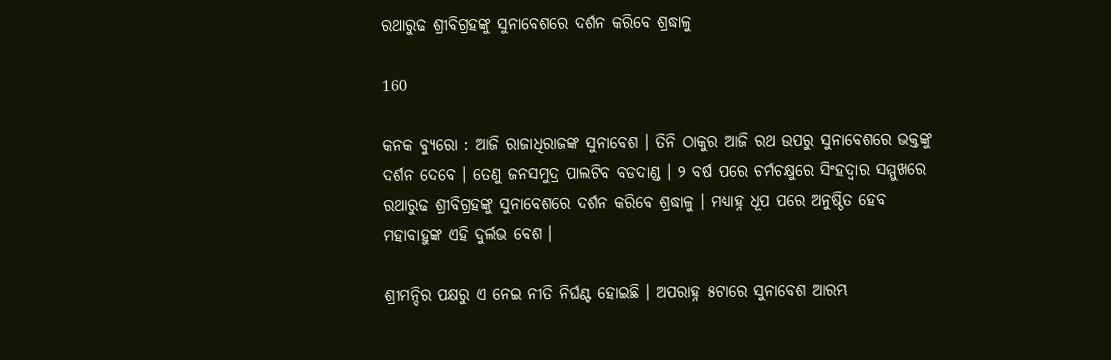ରଥାରୁଢ ଶ୍ରୀବିଗ୍ରହଙ୍କୁ ସୁନାବେଶରେ ଦର୍ଶନ କରିବେ ଶ୍ରଦ୍ଧାଳୁ

160

କନକ ବ୍ୟୁରୋ : ଆଜି ରାଜାଧିରାଜଙ୍କ ସୁନାବେଶ । ତିନି ଠାକୁର ଆଜି ରଥ ଉପରୁ ସୁନାବେଶରେ ଭକ୍ତଙ୍କୁ ଦର୍ଶନ ଦେବେ । ତେଣୁ ଜନସମୁଦ୍ର ପାଲଟିବ ବଡଦାଣ୍ଡ । ୨ ବର୍ଷ ପରେ ଚର୍ମଚକ୍ଷୁରେ ସିଂହଦ୍ୱାର ସମ୍ମୁଖରେ ରଥାରୁଢ ଶ୍ରୀବିଗ୍ରହଙ୍କୁ ସୁନାବେଶରେ ଦର୍ଶନ କରିବେ ଶ୍ରଦ୍ଧାଳୁ । ମଧ୍ୟାହ୍ନ ଧୂପ ପରେ ଅନୁଷ୍ଠିତ ହେବ ମହାବାହୁଙ୍କ ଏହି ଦୁର୍ଲଭ ବେଶ ।

ଶ୍ରୀମନ୍ଦିର ପକ୍ଷରୁ ଏ ନେଇ ନୀତି ନିର୍ଘଣ୍ଟ ହୋଇଛି । ଅପରାହ୍ନ ୫ଟାରେ ସୁନାବେଶ ଆରମ୍ଭ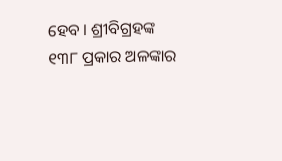ହେବ । ଶ୍ରୀବିଗ୍ରହଙ୍କ ୧୩୮ ପ୍ରକାର ଅଳଙ୍କାର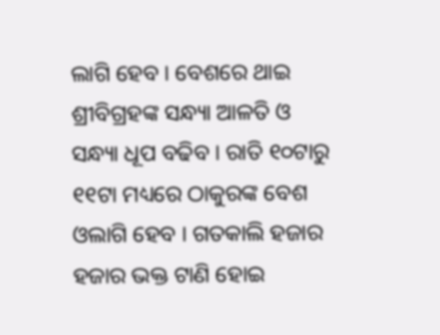ଲାଗି ହେବ । ବେଶରେ ଥାଇ ଶ୍ରୀବିଗ୍ରହଙ୍କ ସନ୍ଧ୍ୟା ଆଳତି ଓ ସନ୍ଧ୍ୟା ଧୂପ ବଢିବ । ରାତି ୧୦ଟାରୁ ୧୧ଟା ମଧ୍ୟରେ ଠାକୁରଙ୍କ ବେଶ ଓଲାଗି ହେବ । ଗତକାଲି ହଜାର ହଜାର ଭକ୍ତ ଟାଣି ହୋଇ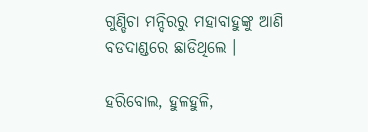ଗୁଣ୍ଡିଚା ମନ୍ଦିରରୁ ମହାବାହୁଙ୍କୁ ଆଣି ବଡଦାଣ୍ଡରେ ଛାଡିଥିଲେ ।

ହରିବୋଲ, ହୁଳହୁଳି,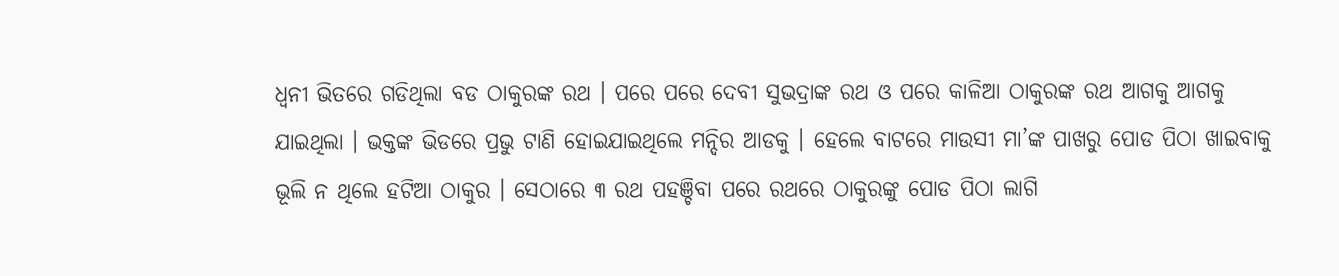ଧ୍ୱନୀ ଭିତରେ ଗଡିଥିଲା ବଡ ଠାକୁରଙ୍କ ରଥ । ପରେ ପରେ ଦେବୀ ସୁଭଦ୍ରାଙ୍କ ରଥ ଓ ପରେ କାଳିଆ ଠାକୁରଙ୍କ ରଥ ଆଗକୁ ଆଗକୁ ଯାଇଥିଲା । ଭକ୍ତଙ୍କ ଭିଡରେ ପ୍ରଭୁ ଟାଣି ହୋଇଯାଇଥିଲେ ମନ୍ଦିର ଆଡକୁ । ହେଲେ ବାଟରେ ମାଉସୀ ମା’ଙ୍କ ପାଖରୁ ପୋଡ ପିଠା ଖାଇବାକୁ ଭୂଲି ନ ଥିଲେ ହଟିଆ ଠାକୁର । ସେଠାରେ ୩ ରଥ ପହଞ୍ଚିବା ପରେ ରଥରେ ଠାକୁରଙ୍କୁ ପୋଡ ପିଠା ଲାଗି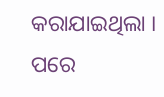କରାଯାଇଥିଲା । ପରେ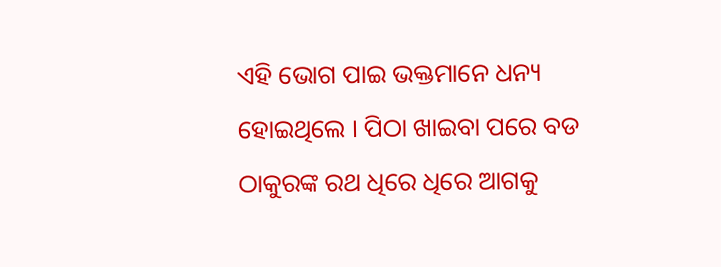ଏହି ଭୋଗ ପାଇ ଭକ୍ତମାନେ ଧନ୍ୟ ହୋଇଥିଲେ । ପିଠା ଖାଇବା ପରେ ବଡ ଠାକୁରଙ୍କ ରଥ ଧିରେ ଧିରେ ଆଗକୁ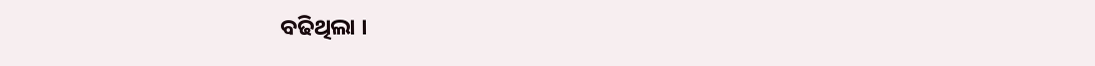ବଢିଥିଲା ।